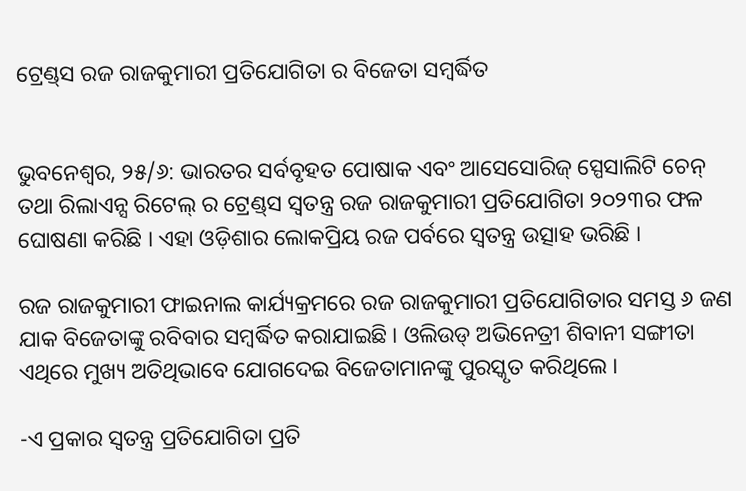ଟ୍ରେଣ୍ଡ୍‌ସ ରଜ ରାଜକୁମାରୀ ପ୍ରତିଯୋଗିତା ର ବିଜେତା ସମ୍ବର୍ଦ୍ଧିତ


ଭୁବନେଶ୍ୱର, ୨୫/୬: ଭାରତର ସର୍ବବୃହତ ପୋଷାକ ଏବଂ ଆସେସୋରିଜ୍ ସ୍ପେସାଲିଟି ଚେନ୍ ତଥା ରିଲାଏନ୍ସ ରିଟେଲ୍ ର ଟ୍ରେଣ୍ଡ୍‌ସ ସ୍ୱତନ୍ତ୍ର ରଜ ରାଜକୁମାରୀ ପ୍ରତିଯୋଗିତା ୨୦୨୩ର ଫଳ ଘୋଷଣା କରିଛି । ଏହା ଓଡ଼ିଶାର ଲୋକପ୍ରିୟ ରଜ ପର୍ବରେ ସ୍ୱତନ୍ତ୍ର ଉତ୍ସାହ ଭରିଛି ।

ରଜ ରାଜକୁମାରୀ ଫାଇନାଲ କାର୍ଯ୍ୟକ୍ରମରେ ରଜ ରାଜକୁମାରୀ ପ୍ରତିଯୋଗିତାର ସମସ୍ତ ୬ ଜଣ ଯାକ ବିଜେତାଙ୍କୁ ରବିବାର ସମ୍ବର୍ଦ୍ଧିତ କରାଯାଇଛି । ଓଲିଉଡ୍ ଅଭିନେତ୍ରୀ ଶିବାନୀ ସଙ୍ଗୀତା ଏଥିରେ ମୁଖ୍ୟ ଅତିଥିଭାବେ ଯୋଗଦେଇ ବିଜେତାମାନଙ୍କୁ ପୁରସ୍କୃତ କରିଥିଲେ ।

-ଏ ପ୍ରକାର ସ୍ୱତନ୍ତ୍ର ପ୍ରତିଯୋଗିତା ପ୍ରତି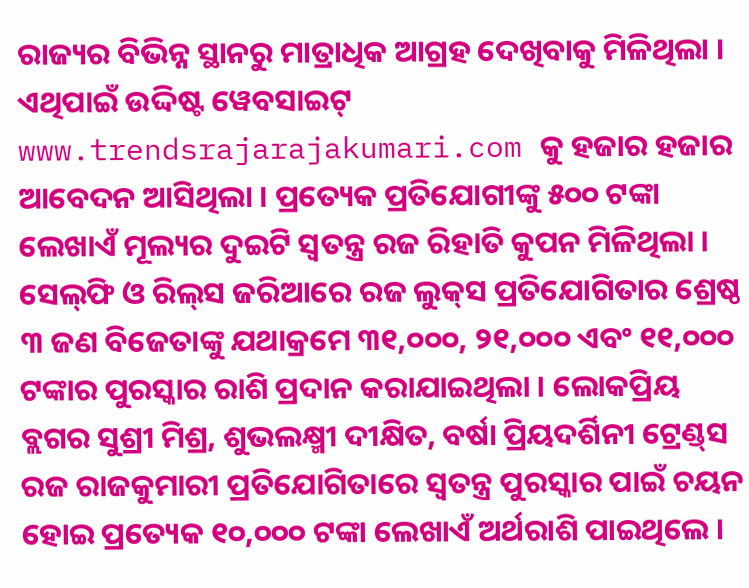ରାଜ୍ୟର ବିଭିନ୍ନ ସ୍ଥାନରୁ ମାତ୍ରାଧିକ ଆଗ୍ରହ ଦେଖିବାକୁ ମିଳିଥିଲା । ଏଥିପାଇଁ ଉଦ୍ଦିଷ୍ଟ ୱେବସାଇଟ୍ www.trendsrajarajakumari.com କୁ ହଜାର ହଜାର ଆବେଦନ ଆସିଥିଲା । ପ୍ରତ୍ୟେକ ପ୍ରତିଯୋଗୀଙ୍କୁ ୫୦୦ ଟଙ୍କା ଲେଖାଏଁ ମୂଲ୍ୟର ଦୁଇଟି ସ୍ୱତନ୍ତ୍ର ରଜ ରିହାତି କୁପନ ମିଳିଥିଲା । ସେଲ୍‌ଫି ଓ ରିଲ୍‌ସ ଜରିଆରେ ରଜ ଲୁକ୍‌ସ ପ୍ରତିଯୋଗିତାର ଶ୍ରେଷ୍ଠ ୩ ଜଣ ବିଜେତାଙ୍କୁ ଯଥାକ୍ରମେ ୩୧,୦୦୦, ୨୧,୦୦୦ ଏବଂ ୧୧,୦୦୦ ଟଙ୍କାର ପୁରସ୍କାର ରାଶି ପ୍ରଦାନ କରାଯାଇଥିଲା । ଲୋକପ୍ରିୟ ବ୍ଲଗର ସୁଶ୍ରୀ ମିଶ୍ର, ଶୁଭଲକ୍ଷ୍ମୀ ଦୀକ୍ଷିତ, ବର୍ଷା ପ୍ରିୟଦର୍ଶିନୀ ଟ୍ରେଣ୍ଡ୍‌ସ ରଜ ରାଜକୁମାରୀ ପ୍ରତିଯୋଗିତାରେ ସ୍ୱତନ୍ତ୍ର ପୁରସ୍କାର ପାଇଁ ଚୟନ ହୋଇ ପ୍ରତ୍ୟେକ ୧୦,୦୦୦ ଟଙ୍କା ଲେଖାଏଁ ଅର୍ଥରାଶି ପାଇଥିଲେ ।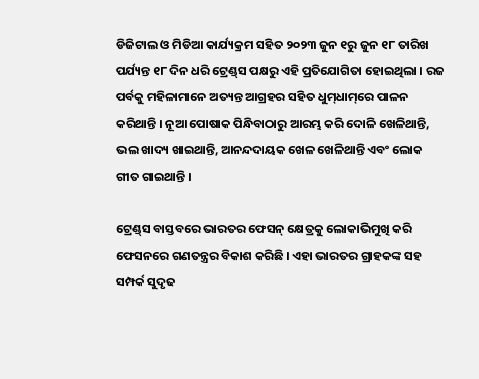ଡିଜିଟାଲ ଓ ମିଡିଆ କାର୍ଯ୍ୟକ୍ରମ ସହିତ ୨୦୨୩ ଜୁନ ୧ରୁ ଜୁନ ୧୮ ତାରିଖ ପର୍ଯ୍ୟନ୍ତ ୧୮ ଦିନ ଧରି ଟ୍ରେଣ୍ଡ୍‌ସ ପକ୍ଷରୁ ଏହି ପ୍ରତିଯୋଗିତା ହୋଇଥିଲା । ରଜ ପର୍ବକୁ ମହିଳାମାନେ ଅତ୍ୟନ୍ତ ଆଗ୍ରହର ସହିତ ଧୁମ୍‌ଧାମ୍‌ରେ ପାଳନ କରିଥାନ୍ତି । ନୂଆ ପୋଷାକ ପିନ୍ଧିବାଠାରୁ ଆରମ୍ଭ କରି ଦୋଳି ଖେଳିଥାନ୍ତି, ଭଲ ଖାଦ୍ୟ ଖାଇଥାନ୍ତି, ଆନନ୍ଦଦାୟକ ଖେଳ ଖେଳିଥାନ୍ତି ଏବଂ ଲୋକ ଗୀତ ଗାଇଥାନ୍ତି ।

ଟ୍ରେଣ୍ଡ୍‌ସ ବାସ୍ତବରେ ଭାରତର ଫେସନ୍ କ୍ଷେତ୍ରକୁ ଲୋକାଭିମୁଖି କରି ଫେସନରେ ଗଣତନ୍ତ୍ରର ବିକାଶ କରିଛି । ଏହା ଭାରତର ଗ୍ରାହକଙ୍କ ସହ ସମ୍ପର୍କ ସୁଦୃଢ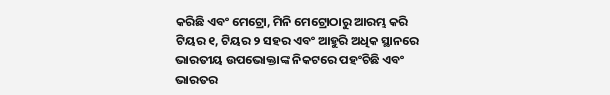କରିଛି ଏବଂ ମେଟ୍ରୋ, ମିନି ମେଟ୍ରୋଠାରୁ ଆରମ୍ଭ କରି ଟିୟର ୧, ଟିୟର ୨ ସହର ଏବଂ ଆହୁରି ଅଧିକ ସ୍ଥାନରେ ଭାରତୀୟ ଉପଭୋକ୍ତାଙ୍କ ନିକଟରେ ପହଂଚିଛି ଏବଂ ଭାରତର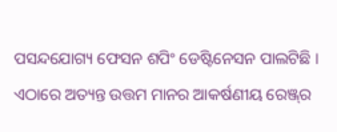ପସନ୍ଦଯୋଗ୍ୟ ଫେସନ ଶପିଂ ଡେଷ୍ଟିନେସନ ପାଲଟିଛି । ଏଠାରେ ଅତ୍ୟନ୍ତ ଉତ୍ତମ ମାନର ଆକର୍ଷଣୀୟ ରେଞ୍ଜ୍‌ର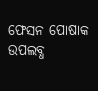ଫେସନ ପୋଷାକ ଉପଲବ୍ଧ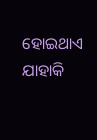ହୋଇଥାଏ ଯାହାକି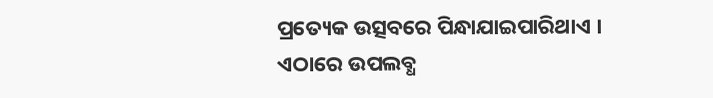ପ୍ରତ୍ୟେକ ଉତ୍ସବରେ ପିନ୍ଧାଯାଇପାରିଥାଏ । ଏଠାରେ ଉପଲବ୍ଧ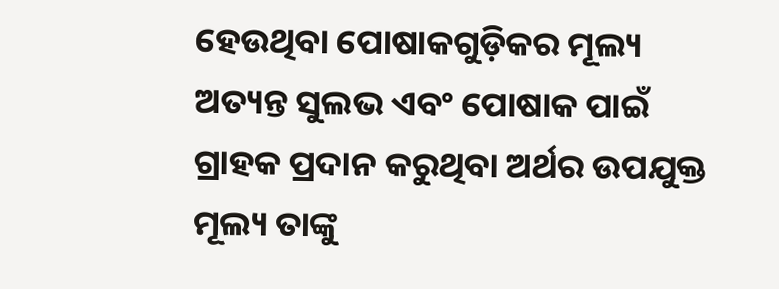ହେଉଥିବା ପୋଷାକଗୁଡ଼ିକର ମୂଲ୍ୟ ଅତ୍ୟନ୍ତ ସୁଲଭ ଏବଂ ପୋଷାକ ପାଇଁ ଗ୍ରାହକ ପ୍ରଦାନ କରୁଥିବା ଅର୍ଥର ଉପଯୁକ୍ତ ମୂଲ୍ୟ ତାଙ୍କୁ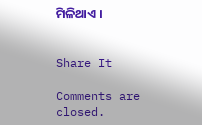ମିଳିଥାଏ ।


Share It

Comments are closed.